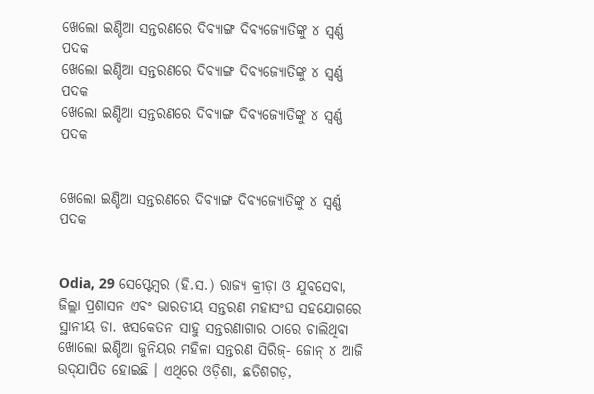ଖେଲୋ ଇଣ୍ଡିଆ ସନ୍ତରଣରେ ଦିବ୍ୟାଙ୍ଗ ଦିବ୍ୟଜ୍ୟୋତିଙ୍କୁ ୪ ସ୍ୱର୍ଣ୍ଣ ପଦକ
ଖେଲୋ ଇଣ୍ଡିଆ ସନ୍ତରଣରେ ଦିବ୍ୟାଙ୍ଗ ଦିବ୍ୟଜ୍ୟୋତିଙ୍କୁ ୪ ସ୍ୱର୍ଣ୍ଣ ପଦକ
ଖେଲୋ ଇଣ୍ଡିଆ ସନ୍ତରଣରେ ଦିବ୍ୟାଙ୍ଗ ଦିବ୍ୟଜ୍ୟୋତିଙ୍କୁ ୪ ସ୍ୱର୍ଣ୍ଣ ପଦକ


ଖେଲୋ ଇଣ୍ଡିଆ ସନ୍ତରଣରେ ଦିବ୍ୟାଙ୍ଗ ଦିବ୍ୟଜ୍ୟୋତିଙ୍କୁ ୪ ସ୍ୱର୍ଣ୍ଣ ପଦକ


Odia, 29 ସେପ୍ଟେମ୍ବର (ହି.ସ.) ରାଜ୍ୟ କ୍ରୀଡ଼ା ଓ ଯୁବସେବା, ଜିଲ୍ଲା ପ୍ରଶାସନ ଏବଂ ଭାରତୀୟ ସନ୍ତରଣ ମହାସଂଘ ସହଯୋଗରେ ସ୍ଥାନୀୟ ଡା. ଝସକେତନ ସାହୁ ସନ୍ତରଣାଗାର ଠାରେ ଚାଲିଥିବା ଖୋଲୋ ଇଣ୍ଡିଆ ଜୁନିୟର ମହିଳା ସନ୍ତରଣ ସିରିଜ୍‌- ଜୋନ୍ ୪ ଆଜି ଉଦ୍‌ଯାପିତ ହୋଇଛି । ଏଥିରେ ଓଡ଼ିଶା, ଛତିଶଗଡ଼,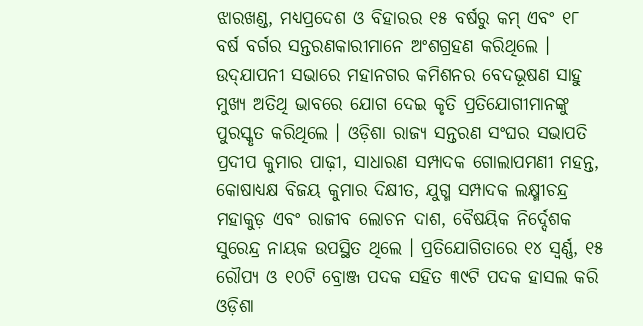ଝାରଖଣ୍ଡ, ମଧ୍ୟପ୍ରଦେଶ ଓ ବିହାରର ୧୫ ବର୍ଷରୁ କମ୍ ଏବଂ ୧୮ ବର୍ଷ ବର୍ଗର ସନ୍ତରଣକାରୀମାନେ ଅଂଶଗ୍ରହଣ କରିଥିଲେ । ଉଦ୍‌ଯାପନୀ ସଭାରେ ମହାନଗର କମିଶନର ବେଦଭୂଷଣ ସାହୁ ମୁଖ୍ୟ ଅତିଥି ଭାବରେ ଯୋଗ ଦେଇ କୃତି ପ୍ରତିଯୋଗୀମାନଙ୍କୁ ପୁରସ୍କୃତ କରିଥିଲେ । ଓଡ଼ିଶା ରାଜ୍ୟ ସନ୍ତରଣ ସଂଘର ସଭାପତି ପ୍ରଦୀପ କୁମାର ପାଢ଼ୀ, ସାଧାରଣ ସମ୍ପାଦକ ଗୋଲାପମଣୀ ମହନ୍ତ, କୋଷାଧ୍ୟକ୍ଷ ବିଜୟ କୁମାର ଦିକ୍ଷୀତ, ଯୁଗ୍ମ ସମ୍ପାଦକ ଲକ୍ଷ୍ମୀଚନ୍ଦ୍ର ମହାକୁଡ଼ ଏବଂ ରାଜୀବ ଲୋଚନ ଦାଶ, ବୈଷୟିକ ନିର୍ଦ୍ଦେଶକ ସୁରେନ୍ଦ୍ର ନାୟକ ଉପସ୍ଥିତ ଥିଲେ । ପ୍ରତିଯୋଗିତାରେ ୧୪ ସ୍ୱର୍ଣ୍ଣ, ୧୫ ରୌପ୍ୟ ଓ ୧୦ଟି ବ୍ରୋଞ୍ଜ ପଦକ ସହିତ ୩୯ଟି ପଦକ ହାସଲ କରି ଓଡ଼ିଶା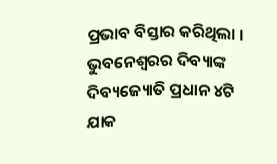ପ୍ରଭାବ ବିସ୍ତାର କରିଥିଲା । ଭୁବନେଶ୍ୱରର ଦିବ୍ୟାଙ୍କ ଦିବ୍ୟଜ୍ୟୋତି ପ୍ରଧାନ ୪ଟି ଯାକ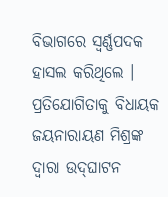ବିଭାଗରେ ସ୍ୱର୍ଣ୍ଣପଦକ ହାସଲ କରିଥିଲେ । ପ୍ରତିଯୋଗିତାକୁ ବିଧାୟକ ଜୟନାରାୟଣ ମିଶ୍ରଙ୍କ ଦ୍ୱାରା ଉଦ୍‌ଘାଟନ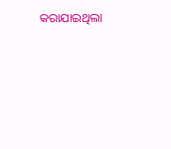କରାଯାଇଥିଲା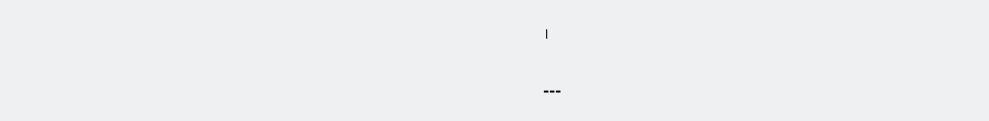।

---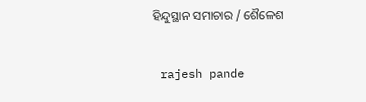ହିନ୍ଦୁସ୍ଥାନ ସମାଚାର / ଶୈଳେଶ


 rajesh pande